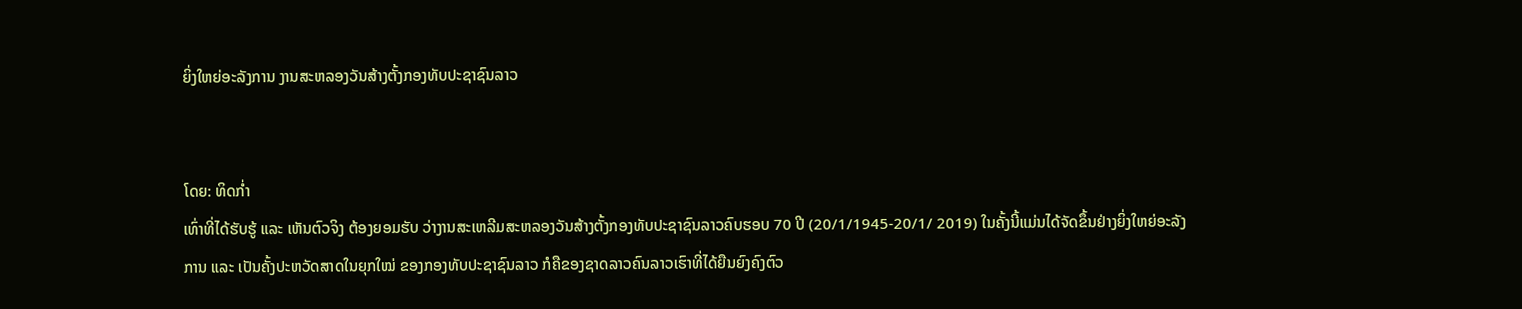ຍິ່ງໃຫຍ່ອະລັງການ ງານສະຫລອງວັນສ້າງຕັ້ງກອງທັບປະຊາຊົນລາວ


ໂດຍ: ທິດກ່ຳ
ເທົ່າທີ່ໄດ້ຮັບຮູ້ ແລະ ເຫັນຕົວຈິງ ຕ້ອງຍອມຮັບ ວ່າງານສະເຫລີມສະຫລອງວັນສ້າງຕັ້ງກອງທັບປະຊາຊົນລາວຄົບຮອບ 70 ປີ (20/1/1945-20/1/ 2019) ໃນຄັ້ງນີ້ແມ່ນໄດ້ຈັດຂຶ້ນຢ່າງຍິ່ງໃຫຍ່ອະລັງການ ແລະ ເປັນຄັ້ງປະຫວັດສາດໃນຍຸກໃໝ່ ຂອງກອງທັບປະຊາຊົນລາວ ກໍຄືຂອງຊາດລາວຄົນລາວເຮົາທີ່ໄດ້ຍືນຍົງຄົງຕົວ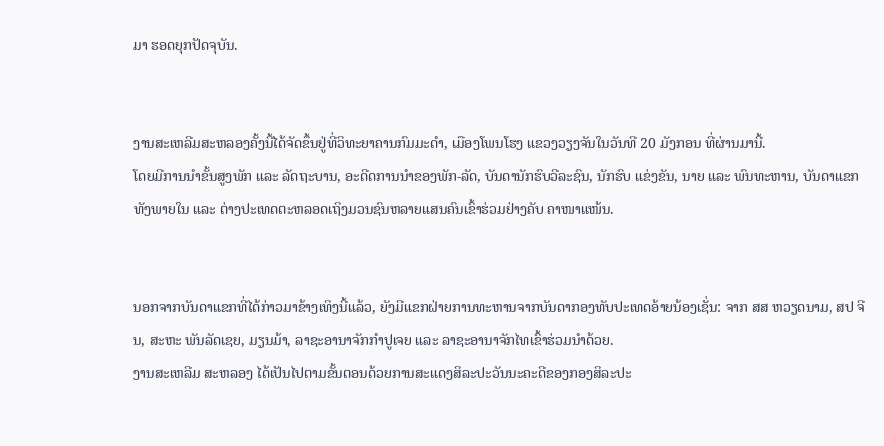ມາ ຮອດຍຸກປັດຈຸບັນ.


ງານສະເຫລີມສະຫລອງຄັ້ງນີ້ໄດ້ຈັດຂຶ້ນຢູ່ທີ່ວິທະຍາຄານກົມມະດຳ, ເມືອງໂພນໂຮງ ແຂວງວຽງຈັນໃນວັນທີ 20 ມັງກອນ ທີ່ຜ່ານມານີ້.
ໂດຍມີການນຳຂັ້ນສູງພັກ ແລະ ລັດຖະບານ, ອະດີດການນຳຂອງພັກ-ລັດ, ບັນດານັກຮົບວີລະຊົນ, ນັກຮົບ ແຂ່ງຂັນ, ນາຍ ແລະ ພົນທະຫານ, ບັນດາແຂກທັງພາຍໃນ ແລະ ຕ່າງປະເທດຕະຫລອດເຖິງມວນຊົນຫລາຍແສນຄົນເຂົ້າຮ່ວມຢ່າງຄັບ ຄາໜາແໜ້ນ.


ນອກຈາກບັນດາແຂກທີ່ໄດ້ກ່າວມາຂ້າງເທິງນີ້ແລ້ວ, ຍັງມີແຂກຝ່າຍການທະຫານຈາກບັນດາກອງທັບປະເທດອ້າຍນ້ອງເຊັ່ນ: ຈາກ ສສ ຫວຽດນາມ, ສປ ຈີນ, ສະຫະ ພັນລັດເຊຍ, ມຽນມ້າ, ລາຊະອານາຈັກກຳປູເຈຍ ແລະ ລາຊະອານາຈັກໄທເຂົ້າຮ່ວມນຳດ້ວຍ.
ງານສະເຫລີມ ສະຫລອງ ໄດ້ເປັນໄປຕາມຂັ້ນຕອນດ້ວຍການສະແດງສິລະປະວັນນະຄະດີຂອງກອງສິລະປະ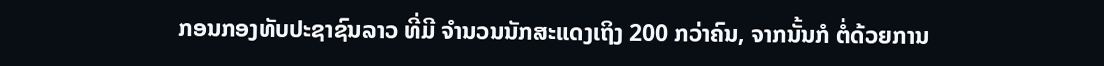ກອນກອງທັບປະຊາຊົນລາວ ທີ່ມີ ຈຳນວນນັກສະແດງເຖິງ 200 ກວ່າຄົນ, ຈາກນັ້ນກໍ ຕໍ່ດ້ວຍການ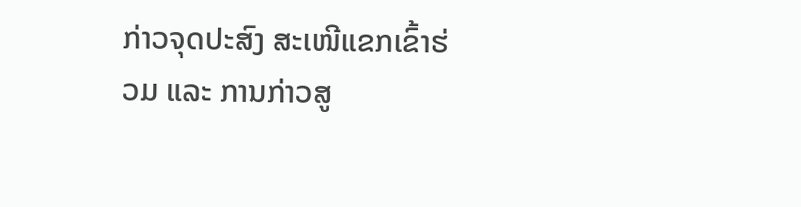ກ່າວຈຸດປະສົງ ສະເໜີແຂກເຂົ້າຮ່ວມ ແລະ ການກ່າວສູ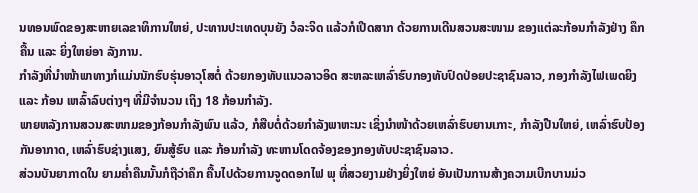ນທອນພົດຂອງສະຫາຍເລຂາທິການໃຫຍ່, ປະທານປະເທດບຸນຍັງ ວໍລະຈິດ ແລ້ວກໍເປີດສາກ ດ້ວຍການເດີນສວນສະໜາມ ຂອງແຕ່ລະກ້ອນກຳລັງຢ່າງ ຄຶກຄື້ນ ແລະ ຍິ່ງໃຫຍ່ອາ ລັງການ.
ກຳລັງທີ່ນຳໜ້າພາທາງກໍແມ່ນນັກຮົບຮຸ່ນອາວຸໂສຕໍ່ ດ້ວຍກອງທັບແນວລາວອິດ ສະຫລະເຫລົ່າຮົບກອງທັບປົດປ່ອຍປະຊາຊົນລາວ, ກອງກຳລັງໄຟເພດຍິງ ແລະ ກ້ອນ ເຫລົ້າລົບຕ່າງໆ ທີ່ມີຈຳນວນ ເຖິງ 18 ກ້ອນກຳລັງ.
ພາຍຫລັງການສວນສະໜາມຂອງກ້ອນກຳລັງພົນ ແລ້ວ, ກໍສືບຕໍ່ດ້ວຍກຳລັງພາຫະນະ ເຊິ່ງນຳໜ້າດ້ວຍເຫລົ່າຮົບຍານເກາະ, ກຳລັງປືນໃຫຍ່, ເຫລົ່າຮົບປ້ອງກັນອາກາດ, ເຫລົ່າຮົບຊ່າງແສງ, ຍົນສູ້ຮົບ ແລະ ກ້ອນກຳລັງ ທະຫານໂດດຈ້ອງຂອງກອງທັບປະຊາຊົນລາວ.
ສ່ວນບັນຍາກາດໃນ ຍາມຄ່ຳຄືນນັ້ນກໍຖືວ່າຄຶກ ຄື້ນໄປດ້ວຍການຈູດດອກໄຟ ພຸ ທີ່ສວຍງາມຢ່າງຍິ່ງໃຫຍ່ ອັນເປັນການສ້າງຄວາມເບີກບານມ່ວ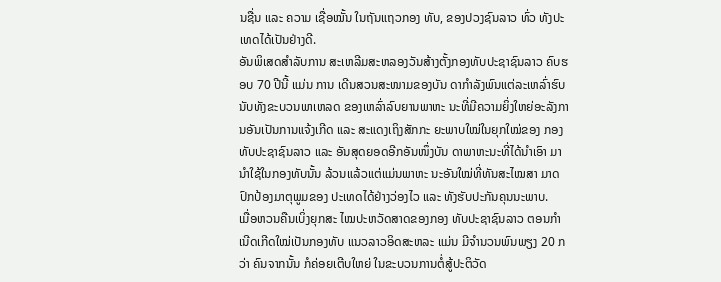ນຊື່ນ ແລະ ຄວາມ ເຊື່ອໝັ້ນ ໃນຖັນແຖວກອງ ທັບ, ຂອງປວງຊົນລາວ ທົ່ວ ທັງປະເທດໄດ້ເປັນຢ່າງດີ.
ອັນພິເສດສຳລັບການ ສະເຫລີມສະຫລອງວັນສ້າງຕັ້ງກອງທັບປະຊາຊົນລາວ ຄົບຮອບ 70 ປີນີ້ ແມ່ນ ການ ເດີນສວນສະໜາມຂອງບັນ ດາກຳລັງພົນແຕ່ລະເຫລົ່າຮົບນັບທັງຂະບວນພາເຫລດ ຂອງເຫລົ່າລົບຍານພາຫະ ນະທີ່ມີຄວາມຍິ່ງໃຫຍ່ອະລັງການອັນເປັນການແຈ້ງເກີດ ແລະ ສະແດງເຖິງສັກກະ ຍະພາບໃໝ່ໃນຍຸກໃໝ່ຂອງ ກອງທັບປະຊາຊົນລາວ ແລະ ອັນສຸດຍອດອີກອັນໜຶ່ງບັນ ດາພາຫະນະທີ່ໄດ້ນຳເອົາ ມານຳໃຊ້ໃນກອງທັບນັ້ນ ລ້ວນແລ້ວແຕ່ແມ່ນພາຫະ ນະອັນໃໝ່ທີ່ທັນສະໄໝສາ ມາດປົກປ້ອງມາຕຸພູມຂອງ ປະເທດໄດ້ຢ່າງວ່ອງໄວ ແລະ ທັງຮັບປະກັນຄຸນນະພາບ.
ເມື່ອຫວນຄືນເບິ່ງຍຸກສະ ໄໝປະຫວັດສາດຂອງກອງ ທັບປະຊາຊົນລາວ ຕອນກຳ ເນີດເກີດໃໝ່ເປັນກອງທັບ ແນວລາວອິດສະຫລະ ແມ່ນ ມີຈຳນວນພົນພຽງ 20 ກວ່າ ຄົນຈາກນັ້ນ ກໍຄ່ອຍເຕີບໃຫຍ່ ໃນຂະບວນການຕໍ່ສູ້ປະຕິວັດ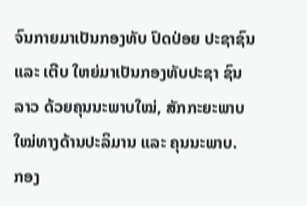ຈົນກາຍມາເປັນກອງທັບ ປົດປ່ອຍ ປະຊາຊົນ ແລະ ເຕີບ ໃຫຍ່ມາເປັນກອງທັບປະຊາ ຊົນລາວ ດ້ວຍຄຸນນະພາບໃໝ່, ສັກກະຍະພາບໃໝ່ທາງດ້ານປະລິມານ ແລະ ຄຸນນະພາບ.
ກອງ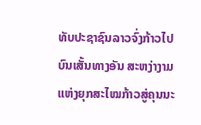ທັບປະຊາຊົນລາວຈົ່ງກ້າວໄປບົນເສັ້ນທາງອັນ ສະຫງ່າງາມແຫ່ງຍຸກສະໄໝກ້າວສູ່ຄຸນນະ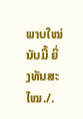ພາບໃໝ່ນັບມື້ ຍິ່ງທັນສະໄໝ./.